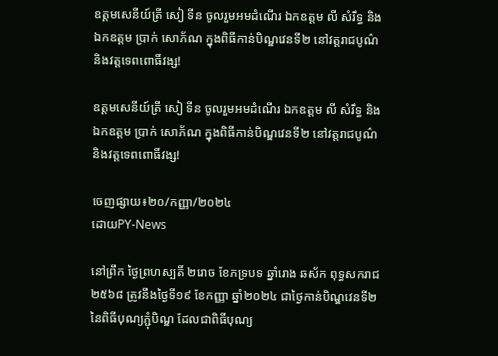ឧត្តមសេនីយ៍ត្រី សៀ ទីន ចូលរួមអមដំណើរ ឯកឧត្ដម លី សំរឹទ្ធ និង ឯកឧត្ដម ប្រាក់ សោភ័ណ ក្នុងពិធីកាន់បិណ្ឌវេនទី២ នៅវត្តរាជបូណ៌ និងវត្តទេពពោធិ៍វង្ស!

ឧត្តមសេនីយ៍ត្រី សៀ ទីន ចូលរួមអមដំណើរ ឯកឧត្ដម លី សំរឹទ្ធ និង ឯកឧត្ដម ប្រាក់ សោភ័ណ ក្នុងពិធីកាន់បិណ្ឌវេនទី២ នៅវត្តរាជបូណ៌ និងវត្តទេពពោធិ៍វង្ស!

ចេញផ្សាយ៖២០/កញ្ញា/២០២៤
ដោយPY-News

នៅព្រឹក ថ្ងៃព្រហស្បតិ៍ ២រោច ខែភទ្របទ ឆ្នាំរោង ឆស័ក ពុទ្ធសករាជ ២៥៦៨ ត្រូវនឹងថ្ងៃទី១៩ ខែកញ្ញា ឆ្នាំ២០២៤ ជាថ្ងៃកាន់បិណ្ឌវេនទី២ នៃពិធីបុណ្យភ្ជុំបិណ្ឌ ដែលជាពិធីបុណ្យ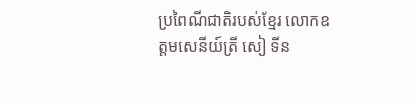ប្រពៃណីជាតិរបស់ខ្មែរ លោកឧត្តមសេនីយ៍ត្រី សៀ ទីន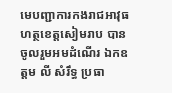មេបញ្ជាការកងរាជអាវុធហត្ថខេត្តសៀមរាប បានចូលរួមអមដំណើរ ឯកឧត្ដម លី សំរឹទ្ធ ប្រធា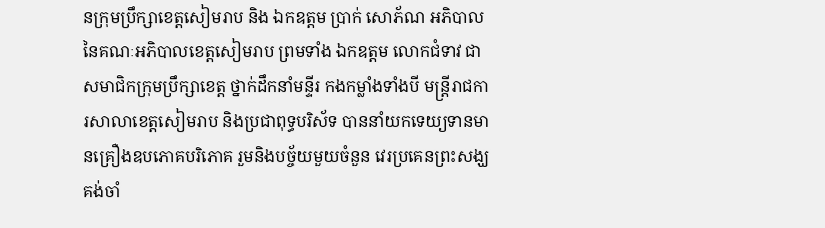នក្រុមប្រឹក្សាខេត្តសៀមរាប និង ឯកឧត្ដម ប្រាក់ សោភ័ណ អភិបាល នៃគណៈអភិបាលខេត្តសៀមរាប ព្រមទាំង ឯកឧត្តម លោកជំទាវ ជាសមាជិកក្រុមប្រឹក្សាខេត្ត ថ្នាក់ដឹកនាំមន្ទីរ កងកម្លាំងទាំងបី មន្ត្រីរាជការសាលាខេត្តសៀមរាប និងប្រជាពុទ្ធបរិស័ទ បាននាំយកទេយ្យទានមានគ្រឿងឧបភោគបរិភោគ រួមនិងបច្ច័យមួយចំនួន វេរប្រគេនព្រះសង្ឃគង់ចាំ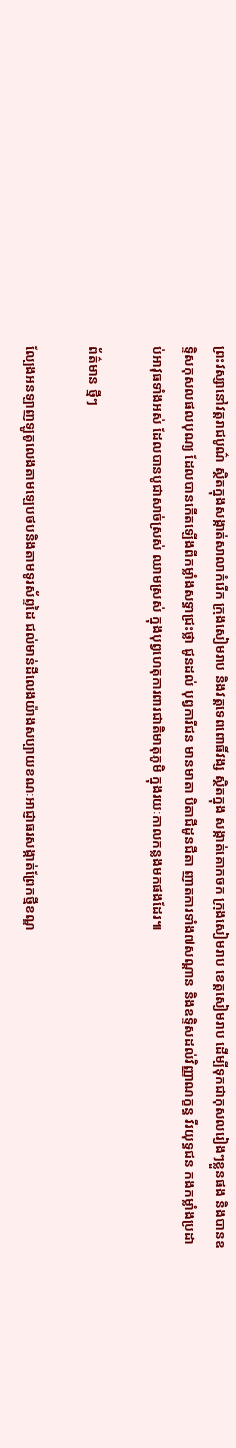ព្រះវស្សានៅវត្តរាជបូណ៌ ស្ថិតក្នុងសង្កាត់សាលាកំរេីក ក្រុងសៀមរាប និងវត្តទេពពោធិ៍វង្ស ស្ថិតក្នុង សង្កាត់គោកចក ក្រុងសៀមរាប ខេត្តសៀមរាប ដើម្បីទុកជាកុសលរៀងៗខ្លួនផង និងបានឧទ្ទិសកុសលផលបុណ្យ ដែលបានកើតឡើងពីកម្លាំងសទ្ធាជ្រះថ្លា ជូនដល់ បុព្វការីជន មានមាតា បិតាជីដូនជីតា ញាតការទាំង៧សណ្តាន និងឧទ្ទិសដល់វិញ្ញាណក្ខន្ធ វីរយុទ្ធជន កងកម្លាំងប្រដាប់អាវុធទាំងអស់ ដែលបានបូជាសាច់ស្រស់ ឈាមស្រស់ ក្នុងបុព្វហេតុការពារជាតិមាតុភូមិ ក្នុងរយៈកាលកន្លងមកផងដែរ៕

ព័ត៌មាន ថ្មីៗ

ល្បែងអនឡាញឡូតូលេងតាមឡេបថបនិងតាមទូរស័ព្ទដៃ ជល់មាន់ដីលេងយ៉ាងសប្បាយខណៈអាជ្ញាធរសង្កាត់ព្រែកថ្មីខណ្ឌ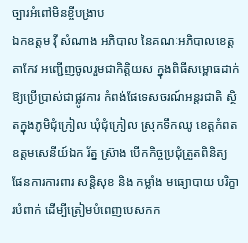ច្បារអំពៅមិនខ្ចីបង្រាប
ឯកឧត្តម វ៉ី សំណាង អភិបាល នៃគណៈអភិបាលខេត្តតាកែវ អញ្ជើញចូលរួមជាកិត្តិយស ក្នុងពិធីសម្ពោធដាក់ឱ្យប្រើប្រាស់ជាផ្លូវការ កំពង់ផែទេសចរណ៍អន្តរជាតិ ស្ថិតក្នុងភូមិជុំក្រៀល ឃុំជុំក្រៀល ស្រុកទឹកឈូ ខេត្តកំពត
ឧត្តមសេនីយ៍ឯក រ័ត្ន ស្រ៊ាង បើកកិច្ចប្រជុំត្រួតពិនិត្យ ផែនការការពារ សន្តិសុខ និង កម្លាំង មធ្យោបាយ បរិក្ខារបំពាក់ ដើម្បីត្រៀមបំពេញបេសកក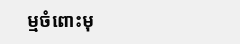ម្មចំពោះមុ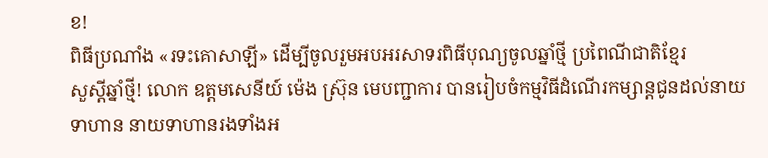ខ!
ពិធីប្រណាំង «រទះគោសាឡី» ដើម្បីចូលរួមអបអរសាទរពិធីបុណ្យចូលឆ្នាំថ្មី ប្រពៃណីជាតិខ្មែរ
សួស្តីឆ្នាំថ្មី! លោក ឧត្តមសេនីយ៍ ម៉េង ស្រ៊ុន មេបញ្ជាការ បានរៀបចំកម្មវិធីដំណើរកម្សាន្តជូនដល់នាយទាហាន នាយទាហានរងទាំងអ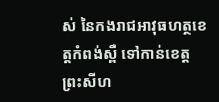ស់ នៃកងរាជអាវុធហត្ថខេត្តកំពង់ស្ពឺ ទៅកាន់ខេត្តព្រះសីហ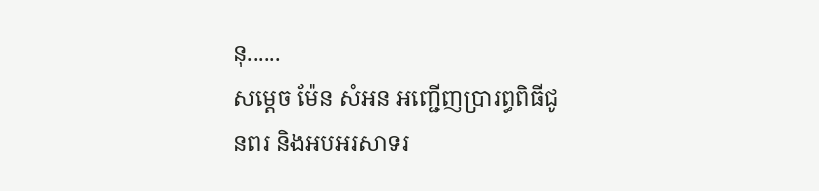នុ......
សម្តេច ម៉ែន សំអន អញ្ជើញប្រារព្ធពិធីជូនពរ និងអបអរសាទរ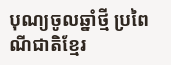បុណ្យចូលឆ្នាំថ្មី ប្រពៃណីជាតិខ្មែរ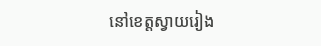នៅខេត្តស្វាយរៀង